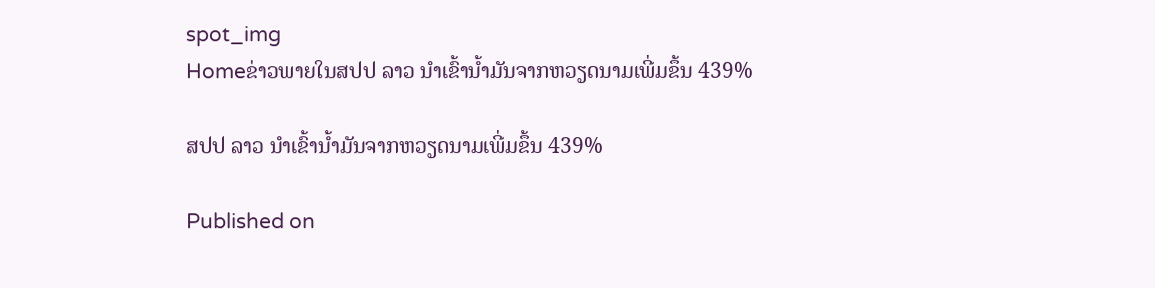spot_img
Homeຂ່າວພາຍໃນສປປ ລາວ ນຳເຂົ້ານ້ຳມັນຈາກຫວຽດນາມເພີ່ມຂຶ້ນ 439%

ສປປ ລາວ ນຳເຂົ້ານ້ຳມັນຈາກຫວຽດນາມເພີ່ມຂຶ້ນ 439%

Published on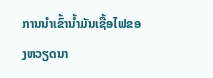ການນຳເຂົ້ານ້ຳມັນເຊື້ອໄຟຂອງຫວຽດນາ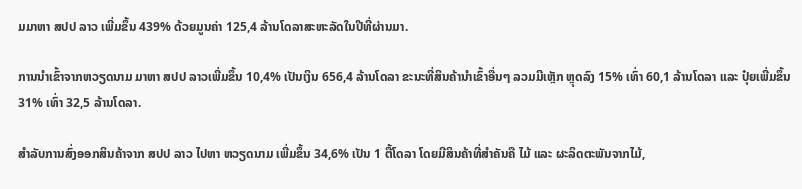ມມາຫາ ສປປ ລາວ ເພີ່ມຂຶ້ນ 439% ດ້ວຍມູນຄ່າ 125,4 ລ້ານໂດລາສະຫະລັດໃນປີທີ່ຜ່ານມາ.

ການນຳເຂົ້າຈາກຫວຽດນາມ ມາຫາ ສປປ ລາວເພີ່ມຂຶ້ນ 10,4% ເປັນເງິນ 656,4 ລ້ານໂດລາ ຂະນະທີ່ສິນຄ້ານຳເຂົ້າອື່ນໆ ລວມມີເຫຼັກ ຫຼຸດລົງ 15% ເທົ່າ 60,1 ລ້ານໂດລາ ແລະ ປຸ໋ຍເພີ່ມຂຶ້ນ 31% ເທົ່າ 32,5 ລ້ານໂດລາ.

ສຳລັບການສົ່ງອອກສິນຄ້າຈາກ ສປປ ລາວ ໄປຫາ ຫວຽດນາມ ເພີ່ມຂຶ້ນ 34,6% ເປັນ 1 ຕື້ໂດລາ ໂດຍມີສິນຄ້າທີ່ສຳຄັນຄື ໄມ້ ແລະ ຜະລິດຕະພັນຈາກໄມ້,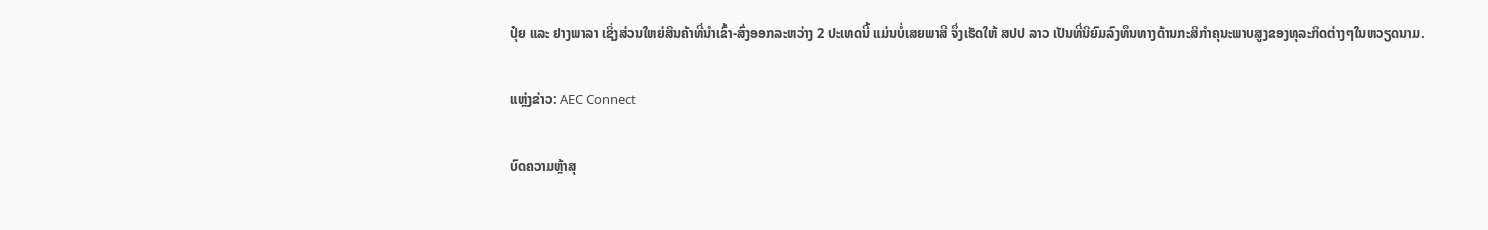ປຸ໋ຍ ແລະ ຢາງພາລາ ເຊິ່ງສ່ວນໃຫຍ່ສິນຄ້າທີ່ນຳເຂົ້າ-ສົ່ງອອກລະຫວ່າງ 2 ປະເທດນີ້ ແມ່ນບໍ່ເສຍພາສີ ຈຶ່ງເຮັດໃຫ້ ສປປ ລາວ ເປັນທີ່ນິຍົມລົງທຶນທາງດ້ານກະສິກຳຄຸນະພາບສູງຂອງທຸລະກິດຕ່າງໆໃນຫວຽດນາມ.

ແຫຼ່ງຂ່າວ: AEC Connect

ບົດຄວາມຫຼ້າສຸ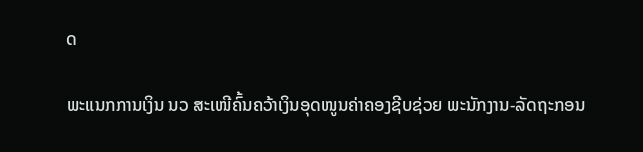ດ

ພະແນກການເງິນ ນວ ສະເໜີຄົ້ນຄວ້າເງິນອຸດໜູນຄ່າຄອງຊີບຊ່ວຍ ພະນັກງານ-ລັດຖະກອນ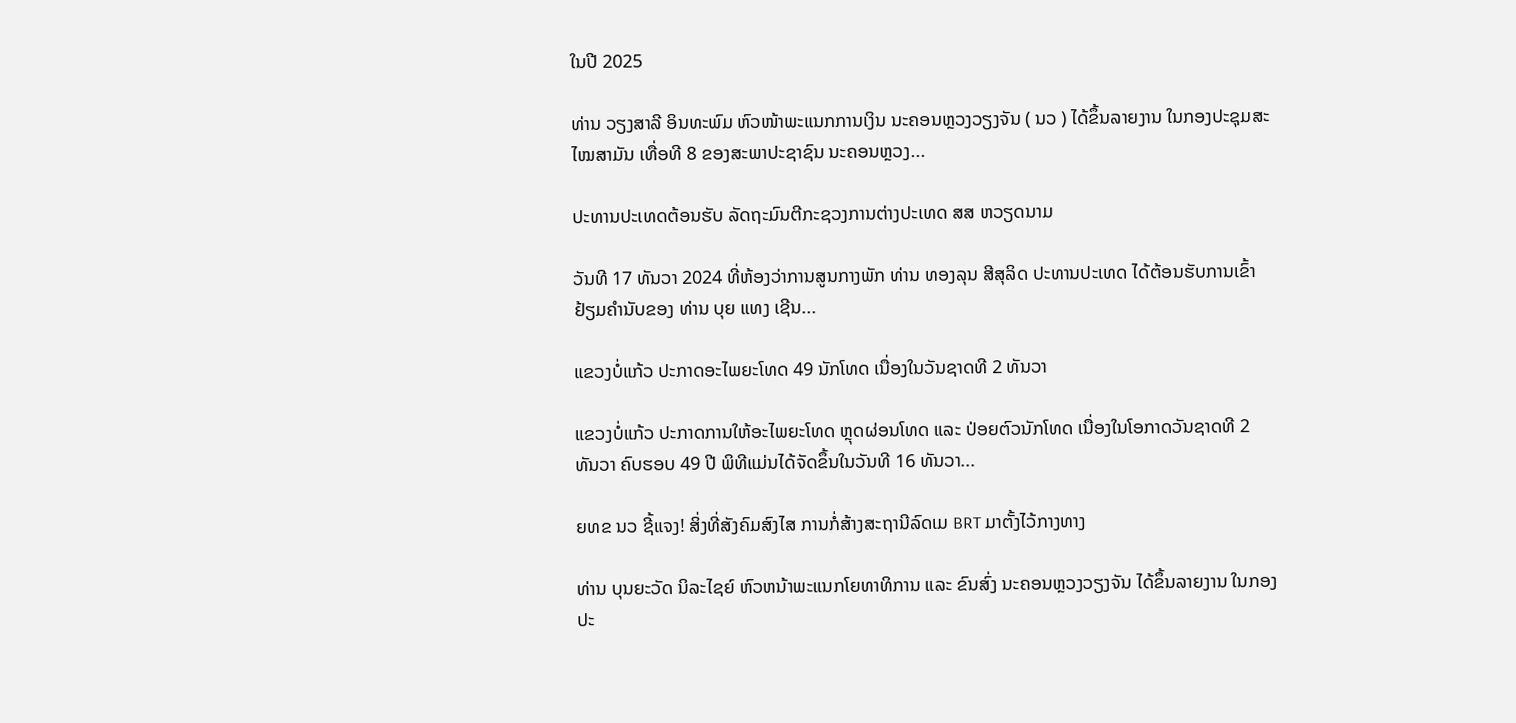ໃນປີ 2025

ທ່ານ ວຽງສາລີ ອິນທະພົມ ຫົວໜ້າພະແນກການເງິນ ນະຄອນຫຼວງວຽງຈັນ ( ນວ ) ໄດ້ຂຶ້ນລາຍງານ ໃນກອງປະຊຸມສະໄໝສາມັນ ເທື່ອທີ 8 ຂອງສະພາປະຊາຊົນ ນະຄອນຫຼວງ...

ປະທານປະເທດຕ້ອນຮັບ ລັດຖະມົນຕີກະຊວງການຕ່າງປະເທດ ສສ ຫວຽດນາມ

ວັນທີ 17 ທັນວາ 2024 ທີ່ຫ້ອງວ່າການສູນກາງພັກ ທ່ານ ທອງລຸນ ສີສຸລິດ ປະທານປະເທດ ໄດ້ຕ້ອນຮັບການເຂົ້າຢ້ຽມຄຳນັບຂອງ ທ່ານ ບຸຍ ແທງ ເຊີນ...

ແຂວງບໍ່ແກ້ວ ປະກາດອະໄພຍະໂທດ 49 ນັກໂທດ ເນື່ອງໃນວັນຊາດທີ 2 ທັນວາ

ແຂວງບໍ່ແກ້ວ ປະກາດການໃຫ້ອະໄພຍະໂທດ ຫຼຸດຜ່ອນໂທດ ແລະ ປ່ອຍຕົວນັກໂທດ ເນື່ອງໃນໂອກາດວັນຊາດທີ 2 ທັນວາ ຄົບຮອບ 49 ປີ ພິທີແມ່ນໄດ້ຈັດຂຶ້ນໃນວັນທີ 16 ທັນວາ...

ຍທຂ ນວ ຊີ້ແຈງ! ສິ່ງທີ່ສັງຄົມສົງໄສ ການກໍ່ສ້າງສະຖານີລົດເມ BRT ມາຕັ້ງໄວ້ກາງທາງ

ທ່ານ ບຸນຍະວັດ ນິລະໄຊຍ໌ ຫົວຫນ້າພະແນກໂຍທາທິການ ແລະ ຂົນສົ່ງ ນະຄອນຫຼວງວຽງຈັນ ໄດ້ຂຶ້ນລາຍງານ ໃນກອງປະ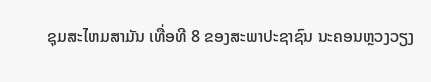ຊຸມສະໄຫມສາມັນ ເທື່ອທີ 8 ຂອງສະພາປະຊາຊົນ ນະຄອນຫຼວງວຽງ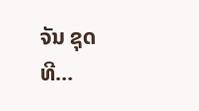ຈັນ ຊຸດທີ...